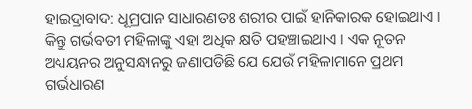ହାଇଦ୍ରାବାଦ: ଧୂମ୍ରପାନ ସାଧାରଣତଃ ଶରୀର ପାଇଁ ହାନିକାରକ ହୋଇଥାଏ । କିନ୍ତୁ ଗର୍ଭବତୀ ମହିଳାଙ୍କୁ ଏହା ଅଧିକ କ୍ଷତି ପହଞ୍ଚାଇଥାଏ । ଏକ ନୂତନ ଅଧ୍ୟୟନର ଅନୁସନ୍ଧାନରୁ ଜଣାପଡିଛି ଯେ ଯେଉଁ ମହିଳାମାନେ ପ୍ରଥମ ଗର୍ଭଧାରଣ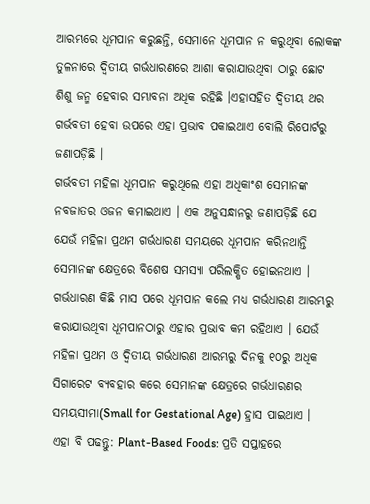ଆରମ୍ଭରେ ଧୂମପାନ କରୁଛନ୍ତି, ସେମାନେ ଧୂମପାନ ନ କରୁଥିବା ଲୋକଙ୍କ ତୁଳନାରେ ଦ୍ବିତୀୟ ଗର୍ଭଧାରଣରେ ଆଶା କରାଯାଉଥିବା ଠାରୁ ଛୋଟ ଶିଶୁ ଜନ୍ମ ହେବାର ସମ୍ଭାବନା ଅଧିକ ରହିଛି ।ଏହାସହିତ ଦ୍ବିତୀୟ ଥର ଗର୍ଭବତୀ ହେବା ଉପରେ ଏହା ପ୍ରଭାବ ପକାଇଥାଏ ବୋଲି ରିପୋର୍ଟରୁ ଜଣାପଡ଼ିଛି ।
ଗର୍ଭବତୀ ମହିଳା ଧୂମପାନ କରୁଥିଲେ ଏହା ଅଧିକାଂଶ ସେମାନଙ୍କ ନବଜାତର ଓଜନ କମାଇଥାଏ । ଏକ ଅନୁସନ୍ଧାନରୁ ଜଣାପଡ଼ିଛି ଯେ ଯେଉଁ ମହିଳା ପ୍ରଥମ ଗର୍ଭଧାରଣ ସମୟରେ ଧୂମପାନ କରିନଥାନ୍ତି ସେମାନଙ୍କ କ୍ଷେତ୍ରରେ ବିଶେଷ ସମସ୍ୟା ପରିଲକ୍ଷିତ ହୋଇନଥାଏ । ଗର୍ଭଧାରଣ କିଛି ମାସ ପରେ ଧୂମପାନ କଲେ ମଧ୍ୟ ଗର୍ଭଧାରଣ ଆରମ୍ଭରୁ କରାଯାଉଥିବା ଧୂମପାନଠାରୁ ଏହାର ପ୍ରଭାବ କମ ରହିଥାଏ । ଯେଉଁ ମହିଳା ପ୍ରଥମ ଓ ଦ୍ବିତୀୟ ଗର୍ଭଧାରଣ ଆରମ୍ଭରୁ ଦିନକୁ ୧୦ରୁ ଅଧିକ ସିଗାରେଟ ବ୍ୟବହାର କରେ ସେମାନଙ୍କ କ୍ଷେତ୍ରରେ ଗର୍ଭଧାରଣର ସମୟସୀମା(Small for Gestational Age) ହ୍ରାସ ପାଇଥାଏ ।
ଏହା ବି ପଢନ୍ତୁ: Plant-Based Foods: ପ୍ରତି ସପ୍ତାହରେ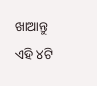ଖାଆନ୍ତୁ ଏହି ୪ଟି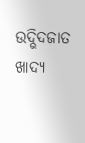ଉଦ୍ଭିଦଜାତ ଖାଦ୍ୟ